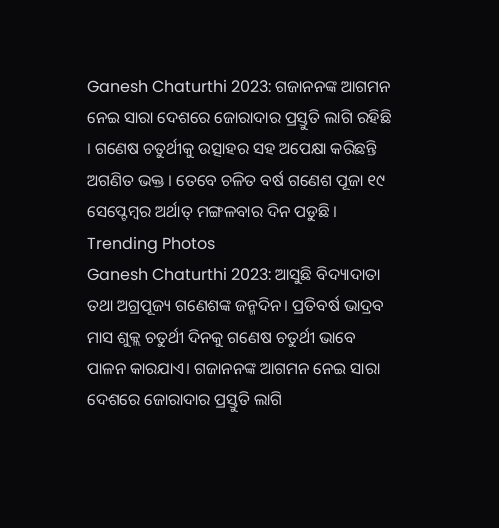Ganesh Chaturthi 2023: ଗଜାନନଙ୍କ ଆଗମନ ନେଇ ସାରା ଦେଶରେ ଜୋରାଦାର ପ୍ରସ୍ତୁତି ଲାଗି ରହିଛି । ଗଣେଷ ଚତୁର୍ଥୀକୁ ଉତ୍ସାହର ସହ ଅପେକ୍ଷା କରିଛନ୍ତି ଅଗଣିତ ଭକ୍ତ । ତେବେ ଚଳିତ ବର୍ଷ ଗଣେଶ ପୂଜା ୧୯ ସେପ୍ଟେମ୍ବର ଅର୍ଥାତ୍ ମଙ୍ଗଳବାର ଦିନ ପଡୁଛି ।
Trending Photos
Ganesh Chaturthi 2023: ଆସୁଛି ବିଦ୍ୟାଦାତା ତଥା ଅଗ୍ରପୂଜ୍ୟ ଗଣେଶଙ୍କ ଜନ୍ମଦିନ। ପ୍ରତିବର୍ଷ ଭାଦ୍ରବ ମାସ ଶୁକ୍ଲ ଚତୁର୍ଥୀ ଦିନକୁ ଗଣେଷ ଚତୁର୍ଥୀ ଭାବେ ପାଳନ କାରଯାଏ। ଗଜାନନଙ୍କ ଆଗମନ ନେଇ ସାରା ଦେଶରେ ଜୋରାଦାର ପ୍ରସ୍ତୁତି ଲାଗି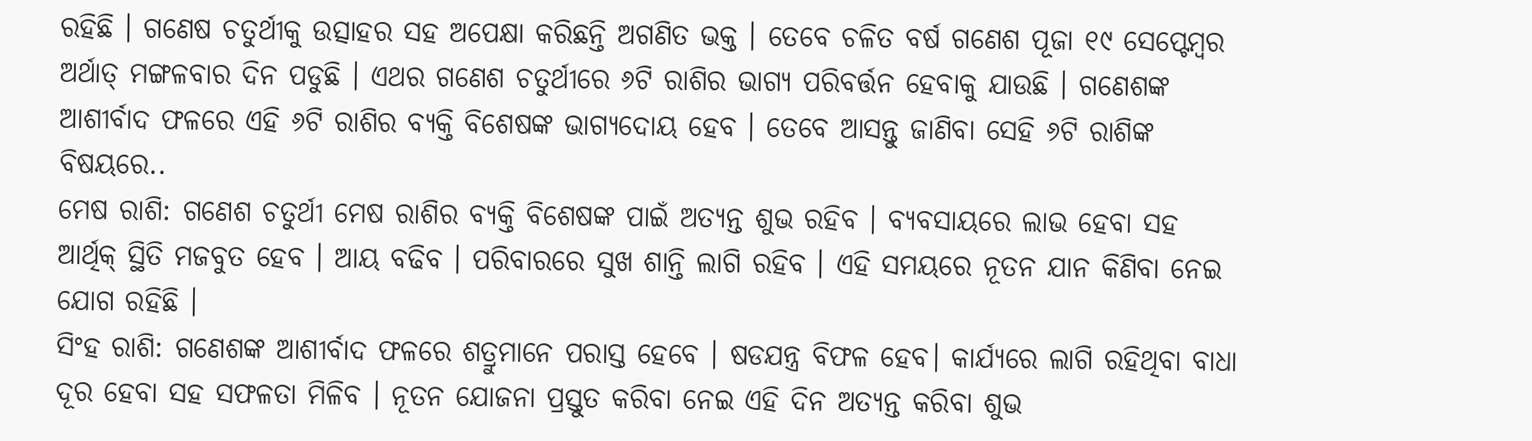ରହିଛି । ଗଣେଷ ଚତୁର୍ଥୀକୁ ଉତ୍ସାହର ସହ ଅପେକ୍ଷା କରିଛନ୍ତି ଅଗଣିତ ଭକ୍ତ । ତେବେ ଚଳିତ ବର୍ଷ ଗଣେଶ ପୂଜା ୧୯ ସେପ୍ଟେମ୍ବର ଅର୍ଥାତ୍ ମଙ୍ଗଳବାର ଦିନ ପଡୁଛି । ଏଥର ଗଣେଶ ଚତୁର୍ଥୀରେ ୬ଟି ରାଶିର ଭାଗ୍ୟ ପରିବର୍ତ୍ତନ ହେବାକୁ ଯାଉଛି । ଗଣେଶଙ୍କ ଆଶୀର୍ବାଦ ଫଳରେ ଏହି ୬ଟି ରାଶିର ବ୍ୟକ୍ତି ବିଶେଷଙ୍କ ଭାଗ୍ୟଦୋୟ ହେବ । ତେବେ ଆସନ୍ତୁ ଜାଣିବା ସେହି ୬ଟି ରାଶିଙ୍କ ବିଷୟରେ..
ମେଷ ରାଶି: ଗଣେଶ ଚତୁର୍ଥୀ ମେଷ ରାଶିର ବ୍ୟକ୍ତି ବିଶେଷଙ୍କ ପାଇଁ ଅତ୍ୟନ୍ତ ଶୁଭ ରହିବ । ବ୍ୟବସାୟରେ ଲାଭ ହେବା ସହ ଆର୍ଥିକ୍ ସ୍ଥିତି ମଜବୁତ ହେବ । ଆୟ ବଢିବ । ପରିବାରରେ ସୁଖ ଶାନ୍ତି ଲାଗି ରହିବ । ଏହି ସମୟରେ ନୂତନ ଯାନ କିଣିବା ନେଇ ଯୋଗ ରହିଛି ।
ସିଂହ ରାଶି: ଗଣେଶଙ୍କ ଆଶୀର୍ବାଦ ଫଳରେ ଶତ୍ରୁମାନେ ପରାସ୍ତ ହେବେ । ଷଡଯନ୍ତ୍ର ବିଫଳ ହେବ। କାର୍ଯ୍ୟରେ ଲାଗି ରହିଥିବା ବାଧା ଦୂର ହେବା ସହ ସଫଳତା ମିଳିବ । ନୂତନ ଯୋଜନା ପ୍ରସ୍ତୁତ କରିବା ନେଇ ଏହି ଦିନ ଅତ୍ୟନ୍ତ କରିବା ଶୁଭ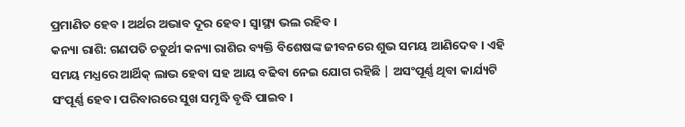ପ୍ରମାଣିତ ହେବ । ଅର୍ଥର ଅଭାବ ଦୂର ହେବ । ସ୍ୱାସ୍ଥ୍ୟ ଭଲ ରହିବ ।
କନ୍ୟା ରାଶି: ଗଣପତି ଚତୁର୍ଥୀ କନ୍ୟା ରାଶିର ବ୍ୟକ୍ତି ବିଶେଷଙ୍କ ଜୀବନରେ ଶୁଭ ସମୟ ଆଣିଦେବ । ଏହି ସମୟ ମଧ୍ଯରେ ଆର୍ଥିକ୍ ଲାଭ ହେବା ସହ ଆୟ ବଢିବା ନେଇ ଯୋଗ ରହିଛି | ଅସଂପୂର୍ଣ୍ଣ ଥିବା କାର୍ଯ୍ୟଟି ସଂପୂର୍ଣ୍ଣ ହେବ। ପରିବାରରେ ସୁଖ ସମୃଦ୍ଧି ବୃଦ୍ଧି ପାଇବ ।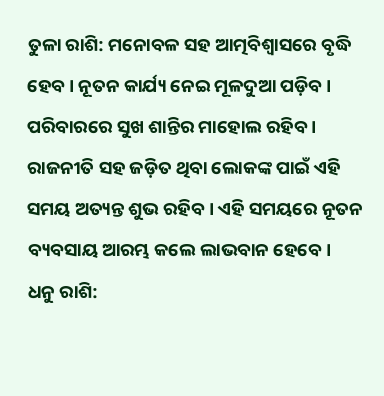ତୁଳା ରାଶି: ମନୋବଳ ସହ ଆତ୍ମବିଶ୍ୱାସରେ ବୃଦ୍ଧି ହେବ। ନୂତନ କାର୍ଯ୍ୟ ନେଇ ମୂଳଦୁଆ ପଡ଼ିବ । ପରିବାରରେ ସୁଖ ଶାନ୍ତିର ମାହୋଲ ରହିବ । ରାଜନୀତି ସହ ଜଡ଼ିତ ଥିବା ଲୋକଙ୍କ ପାଇଁ ଏହି ସମୟ ଅତ୍ୟନ୍ତ ଶୁଭ ରହିବ । ଏହି ସମୟରେ ନୂତନ ବ୍ୟବସାୟ ଆରମ୍ଭ କଲେ ଲାଭବାନ ହେବେ।
ଧନୁ ରାଶି: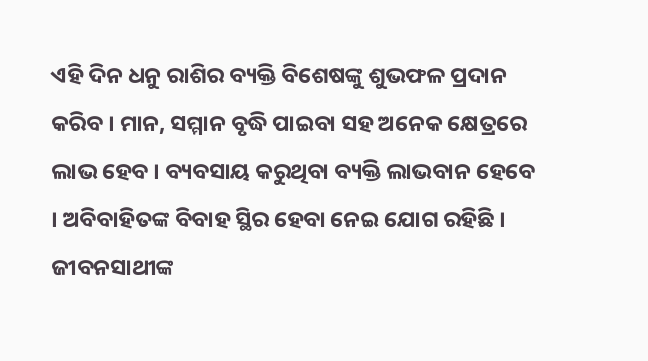ଏହି ଦିନ ଧନୁ ରାଶିର ବ୍ୟକ୍ତି ବିଶେଷଙ୍କୁ ଶୁଭଫଳ ପ୍ରଦାନ କରିବ । ମାନ, ସମ୍ମାନ ବୃଦ୍ଧି ପାଇବା ସହ ଅନେକ କ୍ଷେତ୍ରରେ ଲାଭ ହେବ । ବ୍ୟବସାୟ କରୁଥିବା ବ୍ୟକ୍ତି ଲାଭବାନ ହେବେ । ଅବିବାହିତଙ୍କ ବିବାହ ସ୍ଥିର ହେବା ନେଇ ଯୋଗ ରହିଛି । ଜୀବନସାଥୀଙ୍କ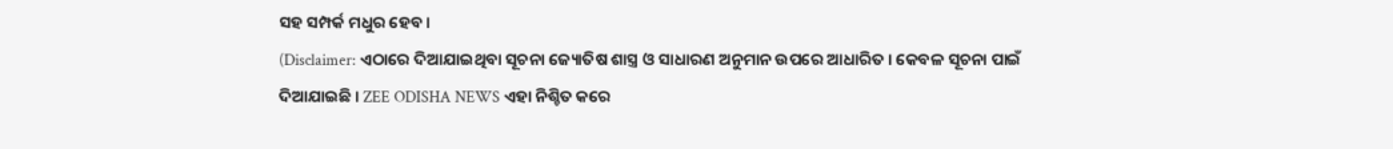ସହ ସମ୍ପର୍କ ମଧୁର ହେବ ।
(Disclaimer: ଏଠାରେ ଦିଆଯାଇଥିବା ସୂଚନା ଜ୍ୟୋତିଷ ଶାସ୍ତ୍ର ଓ ସାଧାରଣ ଅନୁମାନ ଉପରେ ଆଧାରିତ । କେବଳ ସୂଚନା ପାଇଁ ଦିଆଯାଇଛି । ZEE ODISHA NEWS ଏହା ନିଶ୍ଚିତ କରେ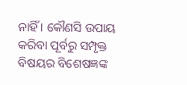ନାହିଁ । କୌଣସି ଉପାୟ କରିବା ପୂର୍ବରୁ ସମ୍ପୃକ୍ତ ବିଷୟର ବିଶେଷଜ୍ଞଙ୍କ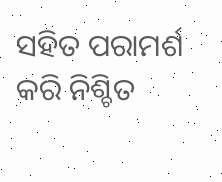ସହିତ ପରାମର୍ଶ କରି ନିଶ୍ଚିତ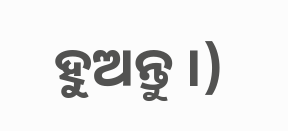ହୁଅନ୍ତୁ ।)